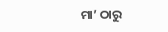ମା’ ଠାରୁ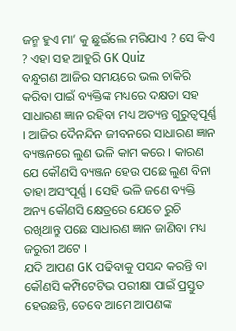ଜନ୍ମ ହୁଏ ମା’ କୁ ଛୁଇଁଲେ ମରିଯାଏ ? ସେ କିଏ ? ଏହା ସହ ଆହୁରି GK Quiz
ବନ୍ଧୁଗଣ ଆଜିର ସମୟରେ ଭଲ ଚାକିରି କରିବା ପାଇଁ ବ୍ୟକ୍ତିଙ୍କ ମଧ୍ୟରେ ଦକ୍ଷତା ସହ ସାଧାରଣ ଜ୍ଞାନ ରହିବା ମଧ୍ୟ ଅତ୍ୟନ୍ତ ଗୁରୁତ୍ୱପୂର୍ଣ୍ଣ । ଆଜିର ଦୈନନ୍ଦିନ ଜୀବନରେ ସାଧାରଣ ଜ୍ଞାନ ବ୍ୟଞ୍ଜନରେ ଲୁଣ ଭଳି କାମ କରେ । କାରଣ ଯେ କୌଣସି ବ୍ୟଞ୍ଜନ ହେଉ ପଛେ ଲୁଣ ବିନା ତାହା ଅସଂପୂର୍ଣ୍ଣ । ସେହି ଭଳି ଜଣେ ବ୍ୟକ୍ତି ଅନ୍ୟ କୌଣସି କ୍ଷେତ୍ରରେ ଯେତେ ରୁଚି ରଖିଥାନ୍ତୁ ପଛେ ସାଧାରଣ ଜ୍ଞାନ ଜାଣିବା ମଧ୍ୟ ଜରୁରୀ ଅଟେ ।
ଯଦି ଆପଣ GK ପଢିବାକୁ ପସନ୍ଦ କରନ୍ତି ବା କୌଣସି କମ୍ପିଟେଟିଭ ପରୀକ୍ଷା ପାଇଁ ପ୍ରସ୍ତୁତ ହେଉଛନ୍ତି, ତେବେ ଆମେ ଆପଣଙ୍କ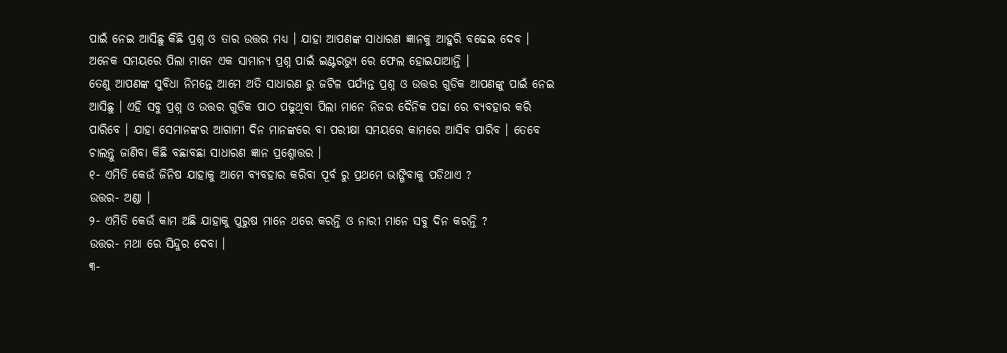ପାଇଁ ନେଇ ଆସିଛୁ କିଛି ପ୍ରଶ୍ନ ଓ ତାର ଉତ୍ତର ମଧ୍ୟ । ଯାହା ଆପଣଙ୍କ ସାଧାରଣ ଜ୍ଞାନକୁ ଆହୁରି ବଢେଇ ଦେବ । ଅନେକ ସମୟରେ ପିଲା ମାନେ ଏକ ସାମାନ୍ଯ ପ୍ରଶ୍ନ ପାଇଁ ଇଣ୍ଟରଭ୍ୟୁ ରେ ଫେଲ ହୋଇଯାଆନ୍ତି ।
ତେଣୁ ଆପଣଙ୍କ ସୁବିଧା ନିମନ୍ତେ ଆମେ ଅତି ସାଧାରଣ ରୁ ଜଟିଳ ପର୍ଯ୍ୟନ୍ତ ପ୍ରଶ୍ନ ଓ ଉତ୍ତର ଗୁଡିକ ଆପଣଙ୍କୁ ପାଇଁ ନେଇ ଆସିଛୁ । ଏହି ସବୁ ପ୍ରଶ୍ନ ଓ ଉତ୍ତର ଗୁଡିକ ପାଠ ପଢୁଥିବା ପିଲା ମାନେ ନିଜର ଦୈନିକ ପଢା ରେ ବ୍ୟବହାର କରି ପାରିବେ । ଯାହା ସେମାନଙ୍କର ଆଗାମୀ ଦିନ ମାନଙ୍କରେ ବା ପରୀକ୍ଷା ସମୟରେ କାମରେ ଆସିବ ପାରିବ । ତେବେ ଚାଲନ୍ତୁ ଜାଣିବା କିଛି ବଛାବଛା ସାଧାରଣ ଜ୍ଞାନ ପ୍ରଶ୍ନୋତ୍ତର ।
୧- ଏମିତି କେଉଁ ଜିନିଷ ଯାହାକୁ ଆମେ ବ୍ୟବହାର କରିବା ପୂର୍ବ ରୁ ପ୍ରଥମେ ଭାଙ୍ଗିବାକୁ ପଡିଥାଏ ?
ଉତ୍ତର- ଅଣ୍ଡା ।
୨- ଏମିତି କେଉଁ କାମ ଅଛି ଯାହାକୁ ପୁରୁଷ ମାନେ ଥରେ କରନ୍ତି ଓ ନାରୀ ମାନେ ସବୁ ଦିନ କରନ୍ତି ?
ଉତ୍ତର- ମଥା ରେ ସିନ୍ଦୁର ଦେବା ।
୩-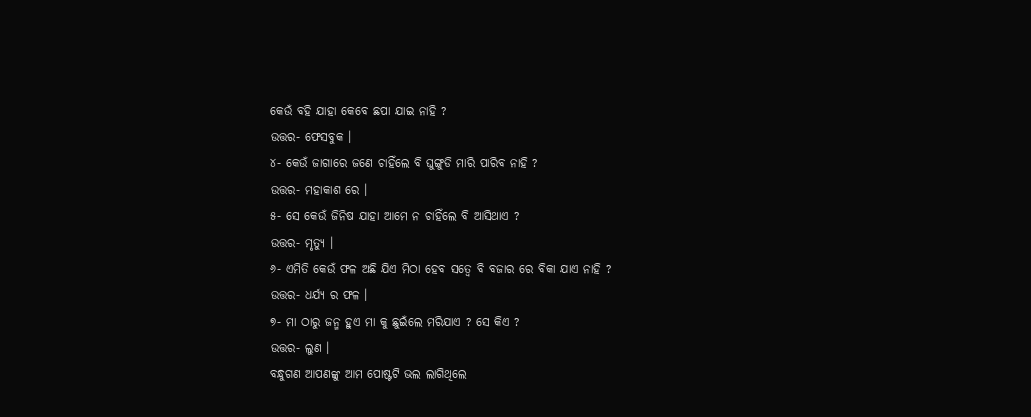କେଉଁ ବହି ଯାହା କେବେ ଛପା ଯାଇ ନାହି ?
ଉତ୍ତର- ଫେସବୁକ ।
୪- କେଉଁ ଜାଗାରେ ଜଣେ ଚାହିଁଲେ ବି ଘୁଙ୍ଗୁଡି ମାରି ପାରିବ ନାହି ?
ଉତ୍ତର- ମହାକାଶ ରେ ।
୫- ସେ କେଉଁ ଜିନିଷ ଯାହା ଆମେ ନ ଚାହିଁଲେ ବି ଆସିଥାଏ ?
ଉତ୍ତର- ମୃତ୍ୟୁ ।
୬- ଏମିତି କେଉଁ ଫଳ ଅଛି ଯିଏ ମିଠା ହେବ ସତ୍ବେ ବି ବଜାର ରେ ବିକା ଯାଏ ନାହି ?
ଉତ୍ତର- ଧର୍ଯ୍ୟ ର ଫଳ ।
୭- ମା ଠାରୁ ଜନ୍ମ ହୁଏ ମା କୁ ଛୁଇଁଲେ ମରିଯାଏ ? ସେ କିଏ ?
ଉତ୍ତର- ଲୁଣ ।
ବନ୍ଧୁଗଣ ଆପଣଙ୍କୁ ଆମ ପୋଷ୍ଟଟି ଭଲ ଲାଗିଥିଲେ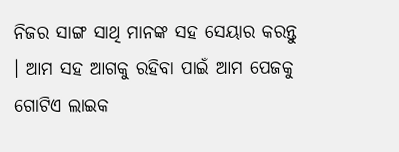ନିଜର ସାଙ୍ଗ ସାଥି ମାନଙ୍କ ସହ ସେୟାର କରନ୍ତୁ । ଆମ ସହ ଆଗକୁ ରହିବା ପାଇଁ ଆମ ପେଜକୁ ଗୋଟିଏ ଲାଇକ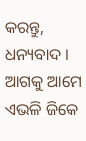କରନ୍ତୁ, ଧନ୍ୟବାଦ । ଆଗକୁ ଆମେ ଏଭଳି ଜିକେ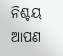ନିଶ୍ଚୟ ଆପଣ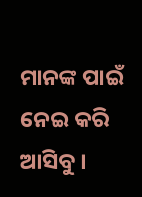ମାନଙ୍କ ପାଇଁ ନେଇ କରି ଆସିବୁ ।